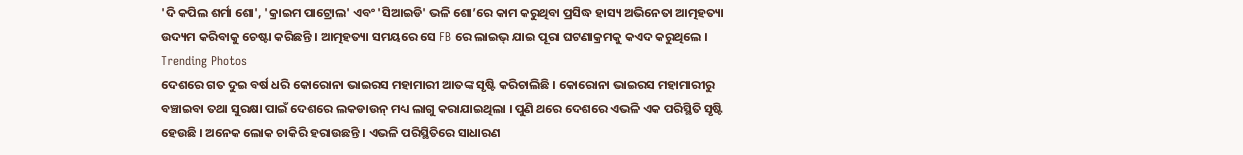'ଦି କପିଲ ଶର୍ମା ଶୋ', 'କ୍ରାଇମ ପାଟ୍ରୋଲ' ଏବଂ 'ସିଆଇଡି' ଭଳି ଶୋ’ରେ କାମ କରୁଥିବା ପ୍ରସିଦ୍ଧ ହାସ୍ୟ ଅଭିନେତା ଆତ୍ମହତ୍ୟା ଉଦ୍ୟମ କରିବାକୁ ଚେଷ୍ଟା କରିଛନ୍ତି । ଆତ୍ମହତ୍ୟା ସମୟରେ ସେ FB ରେ ଲାଇଭ୍ ଯାଇ ପୂରା ଘଟଣାକ୍ରମକୁ କଏଦ କରୁଥିଲେ ।
Trending Photos
ଦେଶରେ ଗତ ଦୁଇ ବର୍ଷ ଧରି କୋରୋନା ଭାଇରସ ମହାମାରୀ ଆତଙ୍କ ସୃଷ୍ଟି କରିଚାଲିଛି । କୋରୋନା ଭାଇରସ ମହାମାରୀରୁ ବଞ୍ଚାଇବା ତଥା ସୁରକ୍ଷା ପାଇଁ ଦେଶରେ ଲକଡାଉନ୍ ମଧ୍ୟ ଲାଗୁ କରାଯାଇଥିଲା । ପୁଣି ଥରେ ଦେଶରେ ଏଭଳି ଏକ ପରିସ୍ଥିତି ସୃଷ୍ଟି ହେଉଛି । ଅନେକ ଲୋକ ଚାକିରି ହରାଉଛନ୍ତି । ଏଭଳି ପରିସ୍ଥିତିରେ ସାଧାରଣ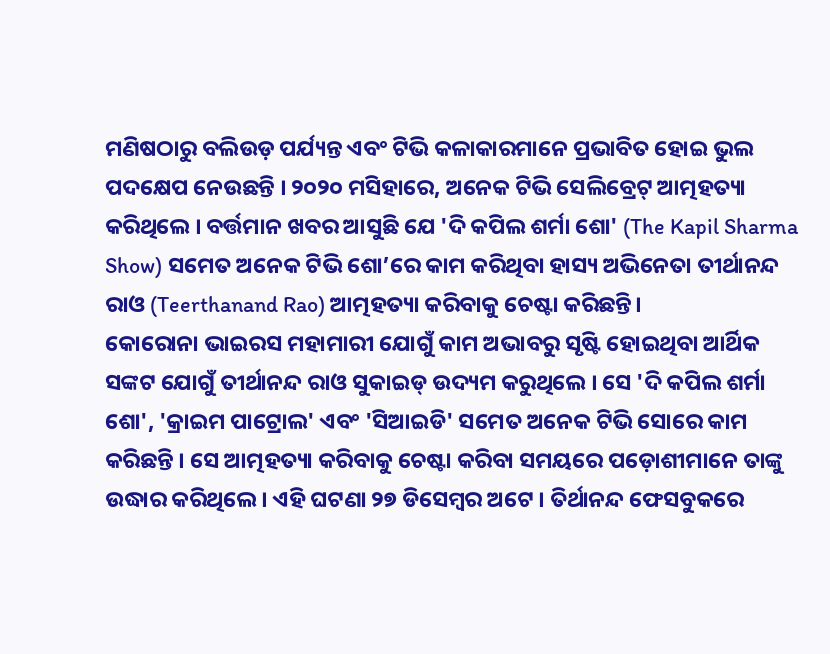ମଣିଷଠାରୁ ବଲିଉଡ଼ ପର୍ଯ୍ୟନ୍ତ ଏବଂ ଟିଭି କଳାକାରମାନେ ପ୍ରଭାବିତ ହୋଇ ଭୁଲ ପଦକ୍ଷେପ ନେଉଛନ୍ତି । ୨୦୨୦ ମସିହାରେ, ଅନେକ ଟିଭି ସେଲିବ୍ରେଟ୍ ଆତ୍ମହତ୍ୟା କରିଥିଲେ । ବର୍ତ୍ତମାନ ଖବର ଆସୁଛି ଯେ 'ଦି କପିଲ ଶର୍ମା ଶୋ' (The Kapil Sharma Show) ସମେତ ଅନେକ ଟିଭି ଶୋ’ରେ କାମ କରିଥିବା ହାସ୍ୟ ଅଭିନେତା ତୀର୍ଥାନନ୍ଦ ରାଓ (Teerthanand Rao) ଆତ୍ମହତ୍ୟା କରିବାକୁ ଚେଷ୍ଟା କରିଛନ୍ତି।
କୋରୋନା ଭାଇରସ ମହାମାରୀ ଯୋଗୁଁ କାମ ଅଭାବରୁ ସୃଷ୍ଟି ହୋଇଥିବା ଆର୍ଥିକ ସଙ୍କଟ ଯୋଗୁଁ ତୀର୍ଥାନନ୍ଦ ରାଓ ସୁକାଇଡ୍ ଉଦ୍ୟମ କରୁଥିଲେ । ସେ 'ଦି କପିଲ ଶର୍ମା ଶୋ', 'କ୍ରାଇମ ପାଟ୍ରୋଲ' ଏବଂ 'ସିଆଇଡି' ସମେତ ଅନେକ ଟିଭି ସୋରେ କାମ କରିଛନ୍ତି । ସେ ଆତ୍ମହତ୍ୟା କରିବାକୁ ଚେଷ୍ଟା କରିବା ସମୟରେ ପଡ଼ୋଶୀମାନେ ତାଙ୍କୁ ଉଦ୍ଧାର କରିଥିଲେ । ଏହି ଘଟଣା ୨୭ ଡିସେମ୍ବର ଅଟେ । ତିର୍ଥାନନ୍ଦ ଫେସବୁକରେ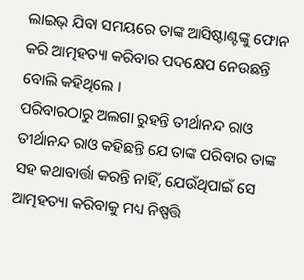ଲାଇଭ୍ ଯିବା ସମୟରେ ତାଙ୍କ ଆସିଷ୍ଟାଣ୍ଟଙ୍କୁ ଫୋନ କରି ଆତ୍ମହତ୍ୟା କରିବାର ପଦକ୍ଷେପ ନେଉଛନ୍ତି ବୋଲି କହିଥିଲେ ।
ପରିବାରଠାରୁ ଅଲଗା ରୁହନ୍ତି ତୀର୍ଥାନନ୍ଦ ରାଓ
ତୀର୍ଥାନନ୍ଦ ରାଓ କହିଛନ୍ତି ଯେ ତାଙ୍କ ପରିବାର ତାଙ୍କ ସହ କଥାବାର୍ତ୍ତା କରନ୍ତି ନାହିଁ, ଯେଉଁଥିପାଇଁ ସେ ଆତ୍ମହତ୍ୟା କରିବାକୁ ମଧ୍ୟ ନିଷ୍ପତ୍ତି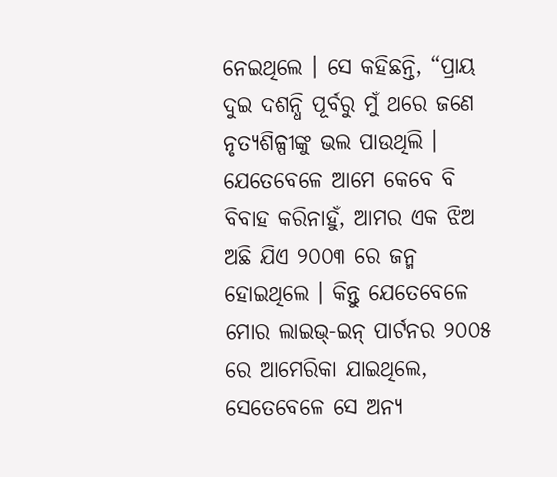ନେଇଥିଲେ । ସେ କହିଛନ୍ତି, “ପ୍ରାୟ ଦୁଇ ଦଶନ୍ଧି ପୂର୍ବରୁ ମୁଁ ଥରେ ଜଣେ ନୃତ୍ୟଶିଳ୍ପୀଙ୍କୁ ଭଲ ପାଉଥିଲି । ଯେତେବେଳେ ଆମେ କେବେ ବି ବିବାହ କରିନାହୁଁ, ଆମର ଏକ ଝିଅ ଅଛି ଯିଏ ୨୦୦୩ ରେ ଜନ୍ମ ହୋଇଥିଲେ । କିନ୍ତୁ ଯେତେବେଳେ ମୋର ଲାଇଭ୍-ଇନ୍ ପାର୍ଟନର ୨୦୦୫ ରେ ଆମେରିକା ଯାଇଥିଲେ, ସେତେବେଳେ ସେ ଅନ୍ୟ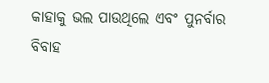କାହାକୁ ଭଲ ପାଉଥିଲେ ଏବଂ ପୁନର୍ବାର ବିବାହ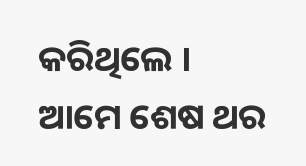କରିଥିଲେ । ଆମେ ଶେଷ ଥର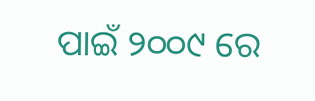ପାଇଁ ୨୦୦୯ ରେ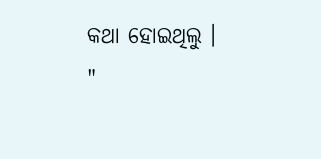କଥା ହୋଇଥିଲୁ । "